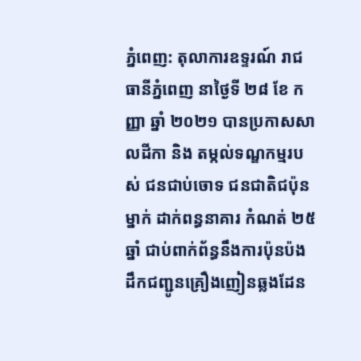ភ្នំពេញ: តុលាការឧទ្ទរណ៍ រាជធានីភ្នំពេញ នាថ្ងៃទី ២៨ ខែ កញ្ញា ឆ្នាំ ២០២១ បានប្រកាសសាលដីកា និង តម្កល់ទណ្ឌកម្មរបស់ ជនជាប់ចោទ ជនជាតិជប៉ុនម្នាក់ ដាក់ពន្ធនាគារ កំណត់ ២៥ ឆ្នាំ ជាប់ពាក់ព័ន្ធនឹងការប៉ុនប៉ង ដឹកជញ្ជូនគ្រឿងញៀនឆ្លងដែន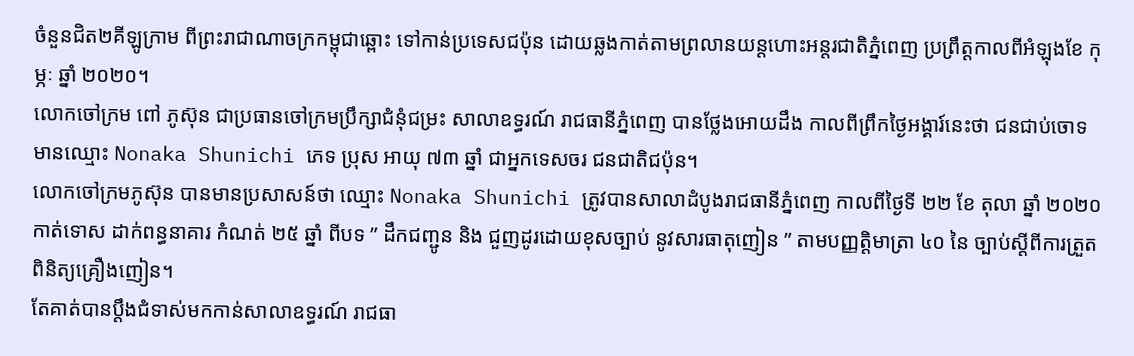ចំនួនជិត២គីឡូក្រាម ពីព្រះរាជាណាចក្រកម្ពុជាឆ្ពោះ ទៅកាន់ប្រទេសជប៉ុន ដោយឆ្លងកាត់តាមព្រលានយន្តហោះអន្តរជាតិភ្នំពេញ ប្រព្រឹត្តកាលពីអំឡុងខែ កុម្ភៈ ឆ្នាំ ២០២០។
លោកចៅក្រម ពៅ ភូស៊ុន ជាប្រធានចៅក្រមប្រឹក្សាជំនុំជម្រះ សាលាឧទ្ធរណ៍ រាជធានីភ្នំពេញ បានថ្លែងអោយដឹង កាលពីព្រឹកថ្ងៃអង្គារ៍នេះថា ជនជាប់ចោទ មានឈ្មោះ Nonaka Shunichi ភេទ ប្រុស អាយុ ៧៣ ឆ្នាំ ជាអ្នកទេសចរ ជនជាតិជប៉ុន។
លោកចៅក្រមភូស៊ុន បានមានប្រសាសន៍ថា ឈ្មោះ Nonaka Shunichi ត្រូវបានសាលាដំបូងរាជធានីភ្នំពេញ កាលពីថ្ងៃទី ២២ ខែ តុលា ឆ្នាំ ២០២០ កាត់ទោស ដាក់ពន្ធនាគារ កំណត់ ២៥ ឆ្នាំ ពីបទ ” ដឹកជញ្ជូន និង ជួញដូរដោយខុសច្បាប់ នូវសារធាតុញៀន ” តាមបញ្ញត្តិមាត្រា ៤០ នៃ ច្បាប់ស្តីពីការត្រួតពិនិត្យគ្រឿងញៀន។
តែគាត់បានប្តឹងជំទាស់មកកាន់សាលាឧទ្ធរណ៍ រាជធា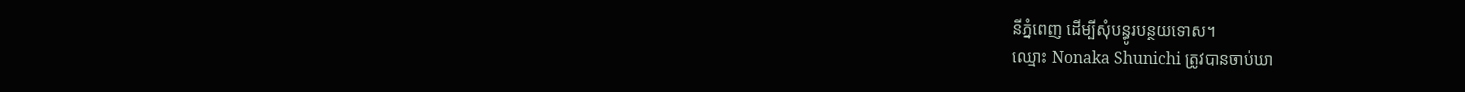នីភ្នំពេញ ដើម្បីសុំបន្ធូរបន្ថយទោស។
ឈ្មោះ Nonaka Shunichi ត្រូវបានចាប់ឃា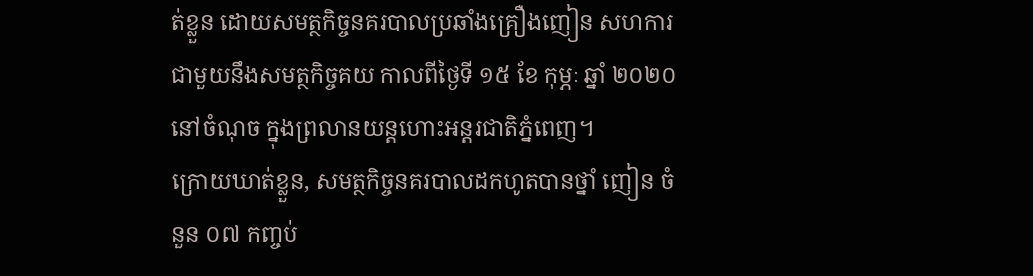ត់ខ្លួន ដោយសមត្ថកិច្ចនគរបាលប្រឆាំងគ្រឿងញៀន សហការជាមួយនឹងសមត្ថកិច្ចគយ កាលពីថ្ងៃទី ១៥ ខែ កុម្ភៈ ឆ្នាំ ២០២០ នៅចំណុច ក្នុងព្រលានយន្តហោះអន្តរជាតិភ្នំពេញ។
ក្រោយឃាត់ខ្លួន, សមត្ថកិច្ចនគរបាលដកហូតបានថ្នាំ ញៀន ចំនួន ០៧ កញ្ចប់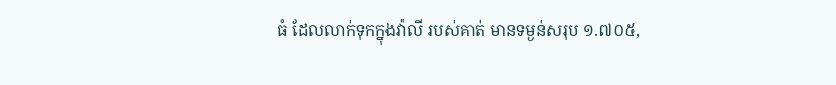ធំ ដែលលាក់ទុកក្នុងវ៉ាលី របស់គាត់ មានទម្ងន់សរុប ១.៧០៥,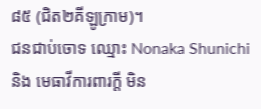៨៥ (ជិត២គីឡូក្រាម)។
ជនជាប់ចោទ ឈ្មោះ Nonaka Shunichi និង មេធាវីការពារក្តី មិន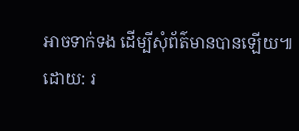អាចទាក់ទង ដើម្បីសុំព័ត៌មានបានឡើយ៕
ដោយ: រ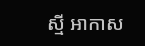ស្មី អាកាស